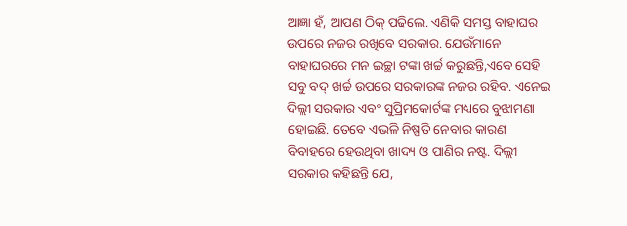ଆଜ୍ଞା ହଁ, ଆପଣ ଠିକ୍ ପଢିଲେ. ଏଣିକି ସମସ୍ତ ବାହାଘର ଉପରେ ନଜର ରଖିବେ ସରକାର. ଯେଉଁମାନେ ବାହାଘରରେ ମନ ଇଚ୍ଛା ଟଙ୍କା ଖର୍ଚ୍ଚ କରୁଛନ୍ତି,ଏବେ ସେହି ସବୁ ବଦ୍ ଖର୍ଚ୍ଚ ଉପରେ ସରକାରଙ୍କ ନଜର ରହିବ. ଏନେଇ ଦିଲ୍ଲୀ ସରକାର ଏବଂ ସୁପ୍ରିମକୋର୍ଟଙ୍କ ମଧ୍ୟରେ ବୁଝାମଣା ହୋଇଛି. ତେବେ ଏଭଳି ନିଷ୍ପତି ନେବାର କାରଣ ବିବାହରେ ହେଉଥିବା ଖାଦ୍ୟ ଓ ପାଣିର ନଷ୍ଟ. ଦିଲ୍ଲୀ ସରକାର କହିଛନ୍ତି ଯେ,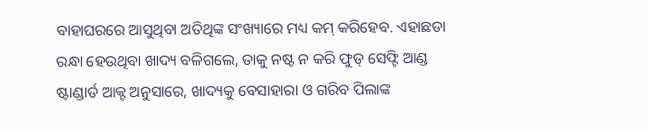ବାହାଘରରେ ଆସୁଥିବା ଅତିଥିଙ୍କ ସଂଖ୍ୟାରେ ମଧ୍ୟ କମ୍ କରିହେବ. ଏହାଛଡା ରନ୍ଧା ହେଉଥିବା ଖାଦ୍ୟ ବଳିଗଲେ, ତାକୁ ନଷ୍ଟ ନ କରି ଫୁଡ୍ ସେଫ୍ଟି ଆଣ୍ଡ ଷ୍ଟାଣ୍ଡାର୍ଡ ଆକ୍ଟ ଅନୁସାରେ, ଖାଦ୍ୟକୁ ବେସାହାରା ଓ ଗରିବ ପିଲାଙ୍କ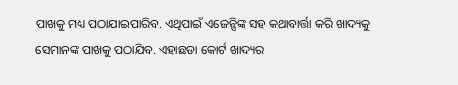ପାଖକୁ ମଧ୍ୟ ପଠାଯାଇପାରିବ. ଏଥିପାଇଁ ଏଜେନ୍ସିଙ୍କ ସହ କଥାବାର୍ତ୍ତା କରି ଖାଦ୍ୟକୁ ସେମାନଙ୍କ ପାଖକୁ ପଠାଯିବ. ଏହାଛଡା କୋର୍ଟ ଖାଦ୍ୟର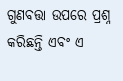ଗୁଣବତ୍ତା ଉପରେ ପ୍ରଶ୍ନ କରିଛନ୍ତି ଏବଂ ଏ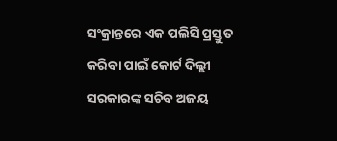ସଂକ୍ରାନ୍ତରେ ଏକ ପଲିସି ପ୍ରସ୍ତୁତ କରିବା ପାଇଁ କୋର୍ଟ ଦିଲ୍ଲୀ ସରକାରଙ୍କ ସଚିବ ଅଜୟ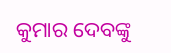କୁମାର ଦେବଙ୍କୁ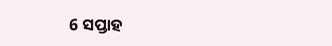6 ସପ୍ତାହ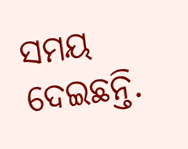ସମୟ ଦେଇଛନ୍ତି.